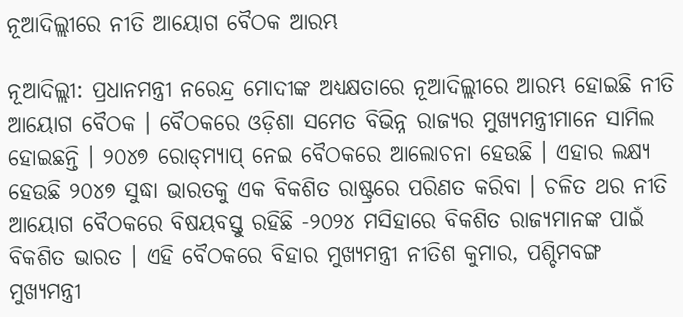ନୂଆଦିଲ୍ଲୀରେ ନୀତି ଆୟୋଗ ବୈଠକ ଆରମ୍ଭ

ନୂଆଦିଲ୍ଲୀ: ପ୍ରଧାନମନ୍ତ୍ରୀ ନରେନ୍ଦ୍ର ମୋଦୀଙ୍କ ଅଧ୍ୟକ୍ଷତାରେ ନୂଆଦିଲ୍ଲୀରେ ଆରମ୍ଭ ହୋଇଛି ନୀତି ଆୟୋଗ ବୈଠକ । ବୈଠକରେ ଓଡ଼ିଶା ସମେତ ବିଭିନ୍ନ ରାଜ୍ୟର ମୁଖ୍ୟମନ୍ତ୍ରୀମାନେ ସାମିଲ ହୋଇଛନ୍ତି । ୨୦୪୭ ରୋଡ୍‍ମ୍ୟାପ୍‍ ନେଇ ବୈଠକରେ ଆଲୋଚନା ହେଉଛି । ଏହାର ଲକ୍ଷ୍ୟ ହେଉଛି ୨୦୪୭ ସୁଦ୍ଧା ଭାରତକୁ ଏକ ବିକଶିତ ରାଷ୍ଟ୍ରରେ ପରିଣତ କରିବା । ଚଳିତ ଥର ନୀତି ଆୟୋଗ ବୈଠକରେ ବିଷୟବସ୍ତୁ ରହିଛି -୨୦୨୪ ମସିହାରେ ବିକଶିତ ରାଜ୍ୟମାନଙ୍କ ପାଇଁ ବିକଶିତ ଭାରତ । ଏହି ବୈଠକରେ ବିହାର ମୁଖ୍ୟମନ୍ତ୍ରୀ ନୀତିଶ କୁମାର, ପଶ୍ଚିମବଙ୍ଗ ମୁଖ୍ୟମନ୍ତ୍ରୀ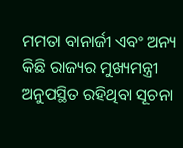ମମତା ବାନାର୍ଜୀ ଏବଂ ଅନ୍ୟ କିଛି ରାଜ୍ୟର ମୁଖ୍ୟମନ୍ତ୍ରୀ ଅନୁପସ୍ଥିତ ରହିଥିବା ସୂଚନା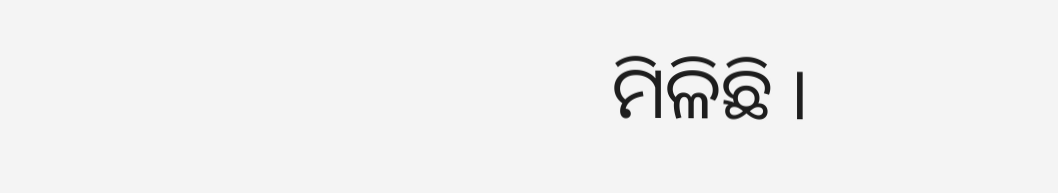ମିଳିଛି ।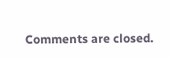Comments are closed.